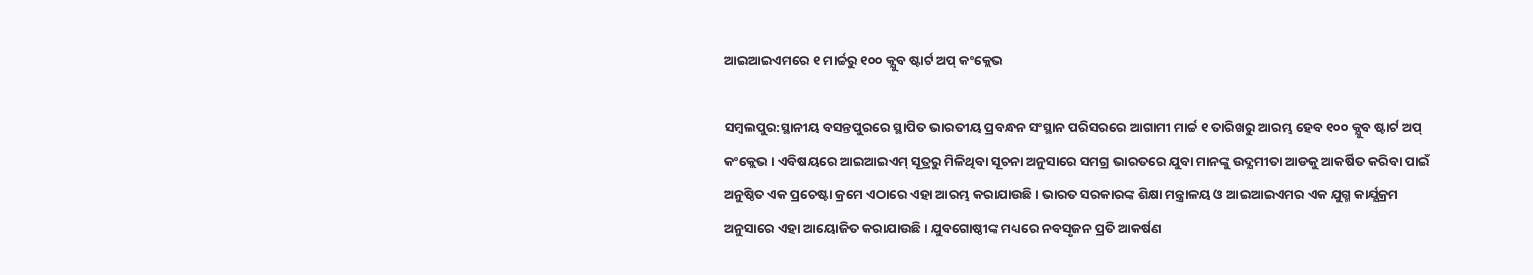ଆଇଆଇଏମରେ ୧ ମାର୍ଚ୍ଚରୁ ୧୦୦ କ୍ଯୁବ ଷ୍ଟାର୍ଟ ଅପ୍ କଂକ୍ଲେଭ

ସମ୍ବଲପୁର:ସ୍ଥାନୀୟ ବସନ୍ତପୁରରେ ସ୍ଥାପିତ ଭାରତୀୟ ପ୍ରବନ୍ଧନ ସଂସ୍ଥାନ ପରିସରରେ ଆଗାମୀ ମାର୍ଚ୍ଚ ୧ ତାରିଖରୁ ଆରମ୍ଭ ହେବ ୧୦୦ କ୍ଯୁବ ଷ୍ଟାର୍ଟ ଅପ୍ କଂକ୍ଲେଭ । ଏବିଷୟରେ ଆଇଆଇଏମ୍ ସୂତ୍ରରୁ ମିଳିଥିବା ସୂଚନା ଅନୁସାରେ ସମଗ୍ର ଭାରତରେ ଯୁବା ମାନଙ୍କୁ ଉଦ୍ଯମୀତା ଆଡକୁ ଆକର୍ଷିତ କରିବା ପାଇଁ ଅନୁଷ୍ଠିତ ଏକ ପ୍ରଚେଷ୍ଟା କ୍ରମେ ଏଠାରେ ଏହା ଆରମ୍ଭ କରାଯାଉଛି । ଭାରତ ସରକାରଙ୍କ ଶିକ୍ଷା ମନ୍ତ୍ରାଳୟ ଓ ଆଇଆଇଏମର ଏକ ଯୁଗ୍ମ କାର୍ଯ୍ଯକ୍ରମ ଅନୁସାରେ ଏହା ଆୟୋଜିତ କରାଯାଉଛି । ଯୁବଗୋଷ୍ଠୀଙ୍କ ମଧ୍ୟରେ ନବସୃଜନ ପ୍ରତି ଆକର୍ଷଣ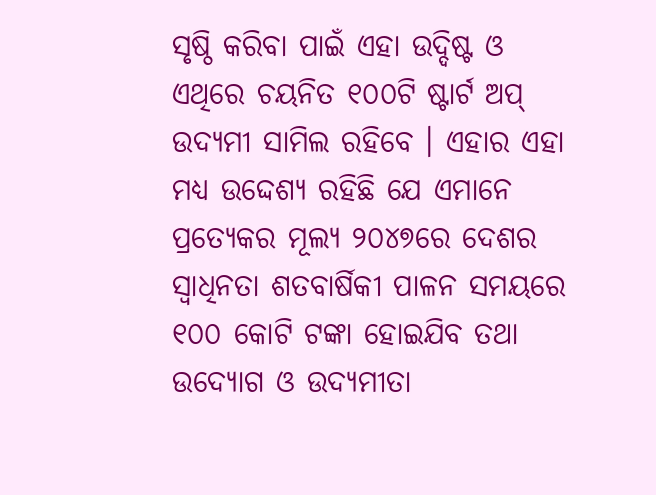ସୃଷ୍ଠି କରିବା ପାଇଁ ଏହା ଉଦ୍ଦିଷ୍ଟ ଓ ଏଥିରେ ଚୟନିତ ୧୦୦ଟି ଷ୍ଟାର୍ଟ ଅପ୍ ଉଦ୍ଯମୀ ସାମିଲ ରହିବେ । ଏହାର ଏହା ମଧ୍ୟ ଉଦ୍ଦେଶ୍ୟ ରହିଛି ଯେ ଏମାନେ ପ୍ରତ୍ଯେକର ମୂଲ୍ୟ ୨୦୪୭ରେ ଦେଶର ସ୍ବାଧିନତା ଶତବାର୍ଷିକୀ ପାଳନ ସମୟରେ ୧୦୦ କୋଟି ଟଙ୍କା ହୋଇଯିବ ତଥା ଉଦ୍ୟୋଗ ଓ ଉଦ୍ଯମୀତା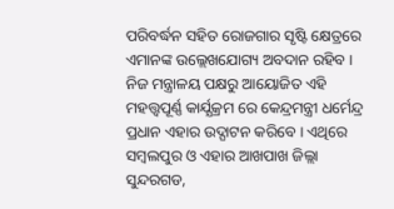ପରିବର୍ଦ୍ଧନ ସହିତ ରୋଜଗାର ସୃଷ୍ଟି କ୍ଷେତ୍ରରେ ଏମାନଙ୍କ ଉଲ୍ଲେଖଯୋଗ୍ୟ ଅବଦାନ ରହିବ । ନିଜ ମନ୍ତ୍ରାଳୟ ପକ୍ଷରୁ ଆୟୋଜିତ ଏହି ମହତ୍ତ୍ୱପୂର୍ଣ୍ଣ କାର୍ଯ୍ଯକ୍ରମ ରେ କେନ୍ଦ୍ରମନ୍ତ୍ରୀ ଧର୍ମେନ୍ଦ୍ର ପ୍ରଧାନ ଏହାର ଉଦ୍ଘାଟନ କରିବେ । ଏଥିରେ ସମ୍ବଲପୁର ଓ ଏହାର ଆଖପାଖ ଜିଲ୍ଲା ସୁନ୍ଦରଗଡ,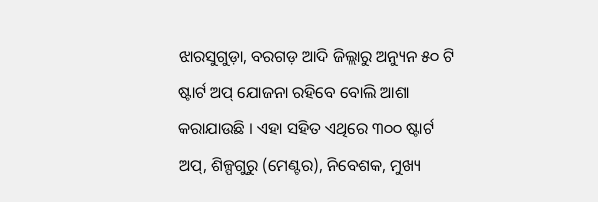ଝାରସୁଗୁଡ଼ା, ବରଗଡ଼ ଆଦି ଜିଲ୍ଲାରୁ ଅନ୍ୟୁନ ୫୦ ଟି ଷ୍ଟାର୍ଟ ଅପ୍ ଯୋଜନା ରହିବେ ବୋଲି ଆଶା କରାଯାଉଛି । ଏହା ସହିତ ଏଥିରେ ୩୦୦ ଷ୍ଟାର୍ଟ ଅପ୍, ଶିଳ୍ପଗୁରୁ (ମେଣ୍ଟର), ନିବେଶକ, ମୁଖ୍ୟ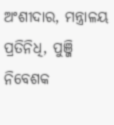ଅଂଶୀଦାର, ମନ୍ତ୍ରାଳୟ ପ୍ରତିନିଧି, ପୁଞ୍ଜି ନିବେଶକ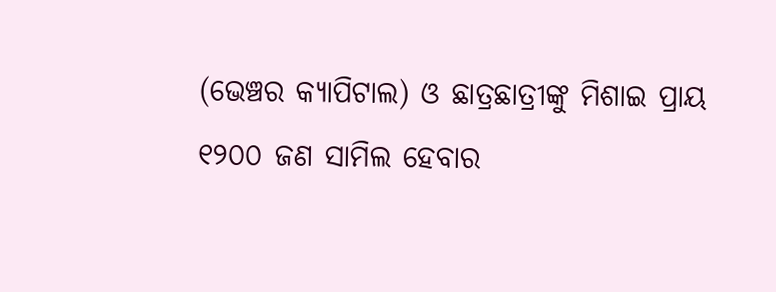(ଭେଞ୍ଚର କ୍ୟାପିଟାଲ) ଓ ଛାତ୍ରଛାତ୍ରୀଙ୍କୁ ମିଶାଇ ପ୍ରାୟ ୧୨୦୦ ଜଣ ସାମିଲ ହେବାର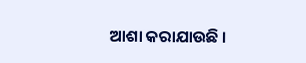ଆଶା କରାଯାଉଛି ।